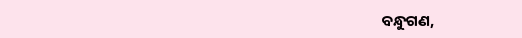ବନ୍ଧୁଗଣ,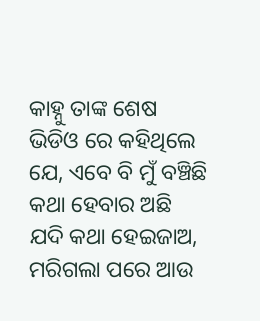କାହ୍ନୁ ତାଙ୍କ ଶେଷ ଭିଡିଓ ରେ କହିଥିଲେ ଯେ, ଏବେ ବି ମୁଁ ବଞ୍ଚିଛି କଥା ହେବାର ଅଛି ଯଦି କଥା ହେଇଜାଅ, ମରିଗଲା ପରେ ଆଉ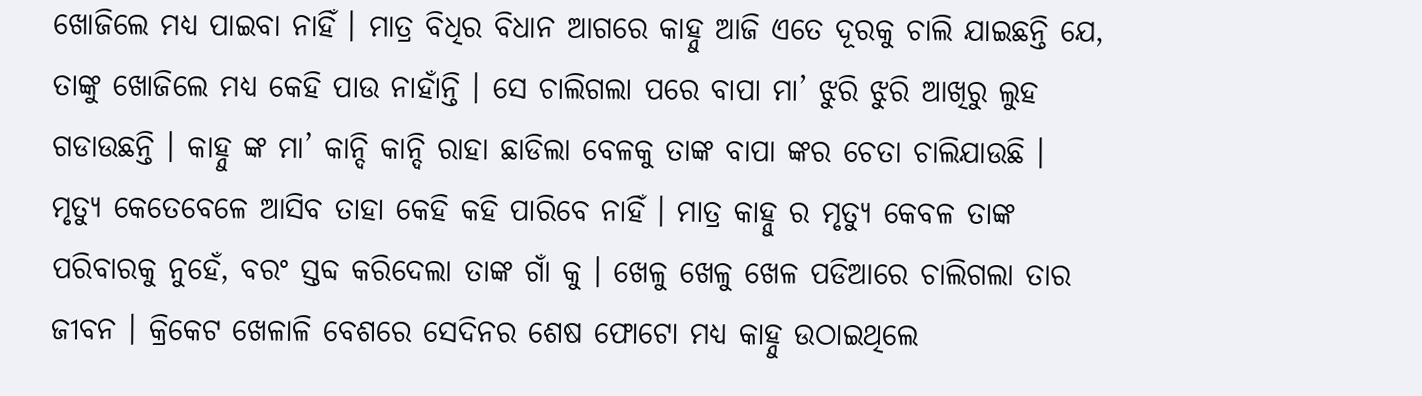ଖୋଜିଲେ ମଧ୍ୟ ପାଇବା ନାହିଁ । ମାତ୍ର ବିଧିର ବିଧାନ ଆଗରେ କାହ୍ନୁ ଆଜି ଏତେ ଦୂରକୁ ଚାଲି ଯାଇଛନ୍ତି ଯେ, ତାଙ୍କୁ ଖୋଜିଲେ ମଧ୍ୟ କେହି ପାଉ ନାହାଁନ୍ତି । ସେ ଚାଲିଗଲା ପରେ ବାପା ମା’ ଝୁରି ଝୁରି ଆଖିରୁ ଲୁହ ଗଡାଉଛନ୍ତି । କାହ୍ନୁ ଙ୍କ ମା’ କାନ୍ଦି କାନ୍ଦି ରାହା ଛାଡିଲା ବେଳକୁ ତାଙ୍କ ବାପା ଙ୍କର ଚେତା ଚାଲିଯାଉଛି ।
ମୃତ୍ୟୁ କେତେବେଳେ ଆସିବ ତାହା କେହି କହି ପାରିବେ ନାହିଁ । ମାତ୍ର କାହ୍ନୁ ର ମୃତ୍ୟୁ କେବଳ ତାଙ୍କ ପରିବାରକୁ ନୁହେଁ, ବରଂ ସ୍ତବ୍ଦ କରିଦେଲା ତାଙ୍କ ଗାଁ କୁ । ଖେଳୁ ଖେଳୁ ଖେଳ ପଡିଆରେ ଚାଲିଗଲା ତାର ଜୀବନ । କ୍ରିକେଟ ଖେଳାଳି ବେଶରେ ସେଦିନର ଶେଷ ଫୋଟୋ ମଧ୍ୟ କାହ୍ନୁ ଉଠାଇଥିଲେ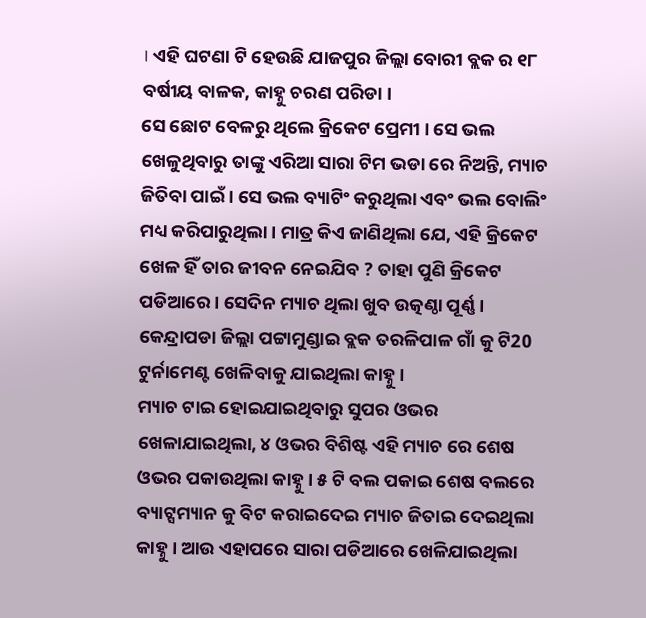। ଏହି ଘଟଣା ଟି ହେଉଛି ଯାଜପୁର ଜିଲ୍ଲା ବୋରୀ ବ୍ଲକ ର ୧୮ ବର୍ଷୀୟ ବାଳକ, କାହ୍ନୁ ଚରଣ ପରିଡା ।
ସେ ଛୋଟ ବେଳରୁ ଥିଲେ କ୍ରିକେଟ ପ୍ରେମୀ । ସେ ଭଲ ଖେଳୁଥିବାରୁ ତାଙ୍କୁ ଏରିଆ ସାରା ଟିମ ଭଡା ରେ ନିଅନ୍ତି, ମ୍ୟାଚ ଜିତିବା ପାଇଁ । ସେ ଭଲ ବ୍ୟାଟିଂ କରୁଥିଲା ଏବଂ ଭଲ ବୋଲିଂ ମଧ୍ୟ କରିପାରୁଥିଲା । ମାତ୍ର କିଏ ଜାଣିଥିଲା ଯେ, ଏହି କ୍ରିକେଟ ଖେଳ ହିଁ ତାର ଜୀବନ ନେଇଯିବ ? ତାହା ପୁଣି କ୍ରିକେଟ ପଡିଆରେ । ସେଦିନ ମ୍ୟାଚ ଥିଲା ଖୁବ ଉତ୍କଣ୍ଠା ପୂର୍ଣ୍ଣ । କେନ୍ଦ୍ରାପଡା ଜିଲ୍ଲା ପଟ୍ଟାମୁଣ୍ଡାଇ ବ୍ଲକ ତରଳିପାଳ ଗାଁ କୁ ଟି20 ଟୁର୍ନାମେଣ୍ଟ ଖେଳିବାକୁ ଯାଇଥିଲା କାହ୍ନୁ ।
ମ୍ୟାଚ ଟାଇ ହୋଇଯାଇଥିବାରୁ ସୁପର ଓଭର ଖେଳାଯାଇଥିଲା, ୪ ଓଭର ବିଶିଷ୍ଟ ଏହି ମ୍ୟାଚ ରେ ଶେଷ ଓଭର ପକାଉଥିଲା କାହ୍ନୁ । ୫ ଟି ବଲ ପକାଇ ଶେଷ ବଲରେ ବ୍ୟାଟ୍ସମ୍ୟାନ କୁ ବିଟ କରାଇଦେଇ ମ୍ୟାଚ ଜିତାଇ ଦେଇଥିଲା କାହ୍ନୁ । ଆଉ ଏହାପରେ ସାରା ପଡିଆରେ ଖେଳିଯାଇଥିଲା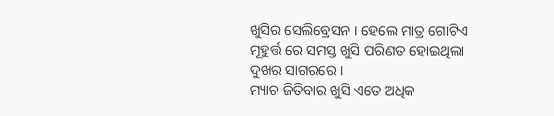ଖୁସିର ସେଲିବ୍ରେସନ । ହେଲେ ମାତ୍ର ଗୋଟିଏ ମୂହୁର୍ତ୍ତ ରେ ସମସ୍ତ ଖୁସି ପରିଣତ ହୋଇଥିଲା ଦୁଖର ସାଗରରେ ।
ମ୍ୟାଚ ଜିତିବାର ଖୁସି ଏତେ ଅଧିକ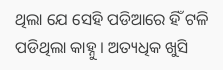ଥିଲା ଯେ ସେହି ପଡିଆରେ ହିଁ ଟଳି ପଡିଥିଲା କାହ୍ନୁ । ଅତ୍ୟଧିକ ଖୁସି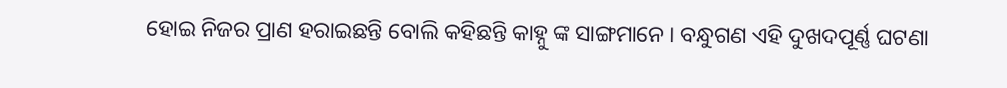ହୋଇ ନିଜର ପ୍ରାଣ ହରାଇଛନ୍ତି ବୋଲି କହିଛନ୍ତି କାହ୍ନୁ ଙ୍କ ସାଙ୍ଗମାନେ । ବନ୍ଧୁଗଣ ଏହି ଦୁଖଦପୂର୍ଣ୍ଣ ଘଟଣା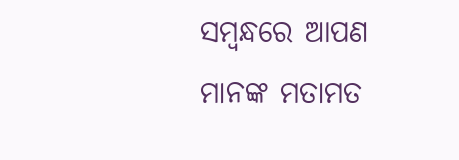ସମ୍ବନ୍ଧରେ ଆପଣ ମାନଙ୍କ ମତାମତ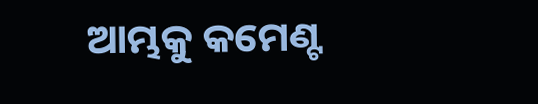ଆମ୍ଭକୁ କମେଣ୍ଟ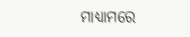ମାଧ୍ୟାମରେ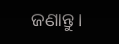ଜଣାନ୍ତୁ ।